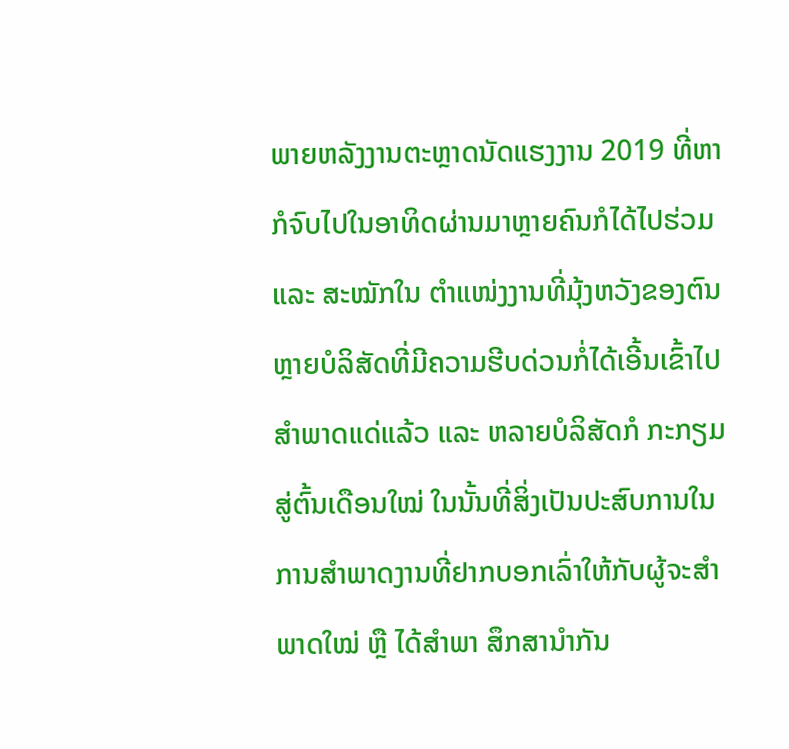ພາຍຫລັງງານຕະຫຼາດນັດແຮງງານ 2019 ທີ່ຫາກໍຈົບໄປໃນອາທິດຜ່ານມາຫຼາຍຄົນກໍໄດ້ໄປຮ່ວມ ແລະ ສະໝັກໃນ ຕຳແໜ່ງງານທີ່ມຸ້ງຫວັງຂອງຕົນ ຫຼາຍບໍລິສັດທີ່ມີຄວາມຮີບດ່ວນກໍ່ໄດ້ເອີ້ນເຂົ້າໄປສຳພາດແດ່ແລ້ວ ແລະ ຫລາຍບໍລິສັດກໍ ກະກຽມສູ່ຕົ້ນເດືອນໃໝ່ ໃນນັ້ນທີ່ສິ່ງເປັນປະສົບການໃນການສຳພາດງານທີ່ຢາກບອກເລົ່າໃຫ້ກັບຜູ້ຈະສຳພາດໃໝ່ ຫຼື ໄດ້ສຳພາ ສຶກສານຳກັນ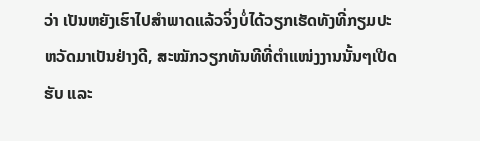ວ່າ ເປັນຫຍັງເຮົາໄປສຳພາດແລ້ວຈິ່ງບໍ່ໄດ້ວຽກເຮັດທັງທີ່ກຽມປະຫວັດມາເປັນຢ່າງດີ, ສະໝັກວຽກທັນທີທີ່ຕຳແໜ່ງງານນັ້ນໆເປີດຮັບ ແລະ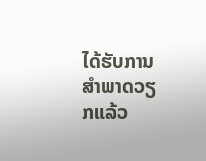ໄດ້ຮັບການສຳພາດວຽກແລ້ວ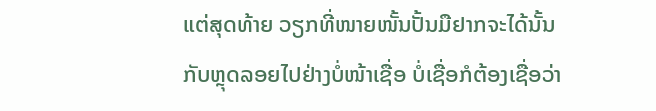ແຕ່ສຸດທ້າຍ ວຽກທີ່ໜາຍໜັ້ນປັ້ນມືຢາກຈະໄດ້ນັ້ນກັບຫຼຸດລອຍໄປຢ່າງບໍ່ໜ້າເຊື່ອ ບໍ່ເຊື່ອກໍຕ້ອງເຊື່ອວ່າ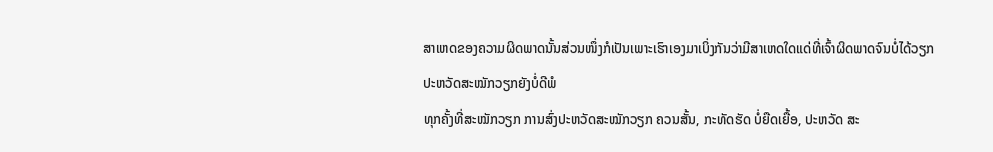ສາເຫດຂອງຄວາມຜິດພາດນັ້ນສ່ວນໜຶ່ງກໍເປັນເພາະເຮົາເອງມາເບິ່ງກັນວ່າມີສາເຫດໃດແດ່ທີ່ເຈົ້າຜິດພາດຈົນບໍ່ໄດ້ວຽກ
ປະຫວັດສະໝັກວຽກຍັງບໍ່ດີພໍ
ທຸກຄັ້ງທີ່ສະໝັກວຽກ ການສົ່ງປະຫວັດສະໝັກວຽກ ຄວນສັ້ນ, ກະທັດຮັດ ບໍ່ຍືດເຍື້ອ, ປະຫວັດ ສະ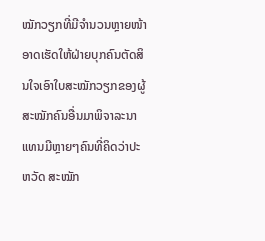ໝັກວຽກທີ່ມີຈຳນວນຫຼາຍໜ້າ ອາດເຮັດໃຫ້ຝ່າຍບຸກຄົນຕັດສິນໃຈເອົາໃບສະໝັກວຽກຂອງຜູ້ສະໝັກຄົນອື່ນມາພິຈາລະນາແທນມີຫຼາຍໆຄົນທີ່ຄິດວ່າປະຫວັດ ສະໝັກ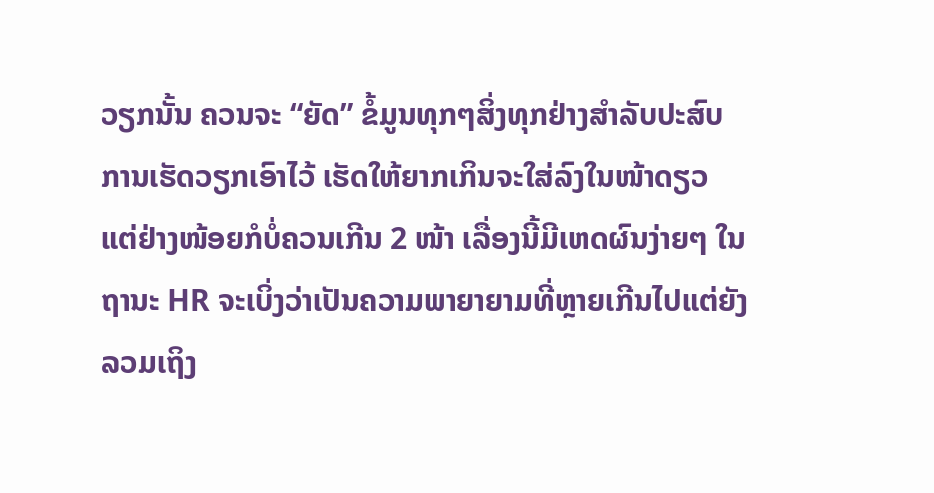ວຽກນັ້ນ ຄວນຈະ “ຍັດ” ຂໍ້ມູນທຸກໆສິ່ງທຸກຢ່າງສຳລັບປະສົບການເຮັດວຽກເອົາໄວ້ ເຮັດໃຫ້ຍາກເກິນຈະໃສ່ລົງໃນໜ້າດຽວ ແຕ່ຢ່າງໜ້ອຍກໍບໍ່ຄວນເກີນ 2 ໜ້າ ເລື່ອງນີ້ມີເຫດຜົນງ່າຍໆ ໃນຖານະ HR ຈະເບິ່ງວ່າເປັນຄວາມພາຍາຍາມທີ່ຫຼາຍເກີນໄປແຕ່ຍັງລວມເຖິງ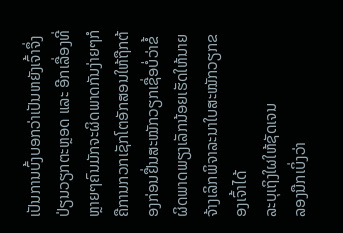ເປັນການບົ້ງບອກວ່າເປັນຫຍັງເຈົ້າຈຶ່ງປ່ຽນວຽກຕະຫຼອດ ແລະ ອີກເລື່ອງທີ່ຫຼາຍໆຄົນມັກຈະຜິດພາດກັນງ່າຍໆກໍຄືການກວກເຊັກໂຕອັກສອນໃຫ້ຖືກຕ້ອງກ່ອນຢື່ນສະໝັກວຽກເຊື່ອບໍ່ວ່າຂໍ້ຜິດພາດພຽງເລັກນ້ອຍເຮັດໃຫ້ນາຍຈ້າງເລິກພິຈາລະນາໃບສະໝັກວຽກຂອງເຈົ້າໄດ້
ລະບຸເຖິງໃຜໃຫ້ຊັດເຈນ
ລອງນືກເບິ່ງວ່າ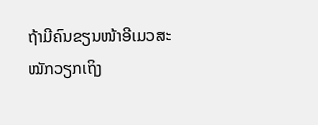ຖ້າມີຄົນຂຽນໜ້າອີເມວສະໝັກວຽກເຖິງ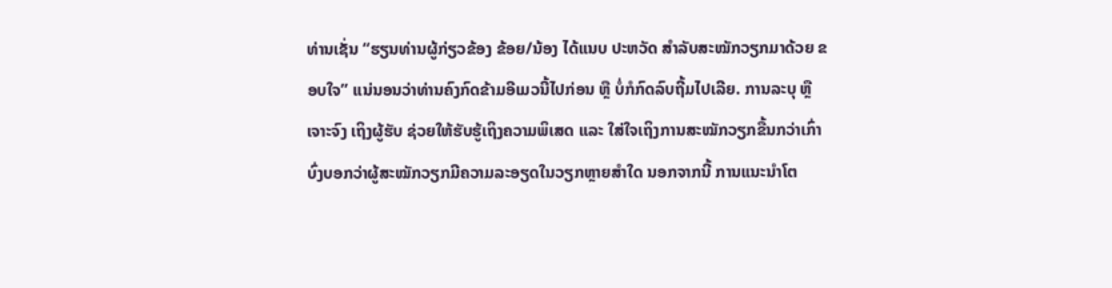ທ່ານເຊັ່ນ “ຮຽນທ່ານຜູ້ກ່ຽວຂ້ອງ ຂ້ອຍ/ນ້ອງ ໄດ້ແນບ ປະຫວັດ ສຳລັບສະໝັກວຽກມາດ້ວຍ ຂອບໃຈ” ແນ່ນອນວ່າທ່ານຄົງກົດຂ້າມອີເມວນີ້ໄປກ່ອນ ຫຼື ບໍ່ກໍກົດລົບຖີ້ມໄປເລີຍ. ການລະບຸ ຫຼື ເຈາະຈົງ ເຖິງຜູ້ຮັບ ຊ່ວຍໃຫ້ຮັບຮູ້ເຖິງຄວາມພິເສດ ແລະ ໃສ່ໃຈເຖິງການສະໝັກວຽກຂື້ນກວ່າເກົ່າ ບົ່ງບອກວ່າຜູ້ສະໝັກວຽກມີຄວາມລະອຽດໃນວຽກຫຼາຍສຳໃດ ນອກຈາກນີ້ ການແນະນຳໂຕ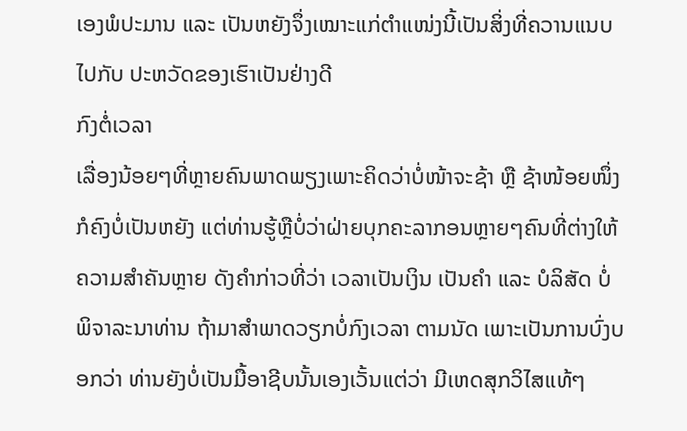ເອງພໍປະມານ ແລະ ເປັນຫຍັງຈຶ່ງເໝາະແກ່ຕຳແໜ່ງນີ້ເປັນສິ່ງທີ່ຄວານແນບໄປກັບ ປະຫວັດຂອງເຮົາເປັນຢ່າງດີ
ກົງຕໍ່ເວລາ
ເລື່ອງນ້ອຍໆທີ່ຫຼາຍຄົນພາດພຽງເພາະຄິດວ່າບໍ່ໜ້າຈະຊ້າ ຫຼື ຊ້າໜ້ອຍໜຶ່ງກໍຄົງບໍ່ເປັນຫຍັງ ແຕ່ທ່ານຮູ້ຫຼືບໍ່ວ່າຝ່າຍບຸກຄະລາກອນຫຼາຍໆຄົນທີ່ຕ່າງໃຫ້ຄວາມສຳຄັນຫຼາຍ ດັງຄຳກ່າວທີ່ວ່າ ເວລາເປັນເງິນ ເປັນຄຳ ແລະ ບໍລິສັດ ບໍ່ພິຈາລະນາທ່ານ ຖ້າມາສຳພາດວຽກບໍ່ກົງເວລາ ຕາມນັດ ເພາະເປັນການບົ່ງບອກວ່າ ທ່ານຍັງບໍ່ເປັນມື້ອາຊີບນັ້ນເອງເວັ້ນແຕ່ວ່າ ມີເຫດສຸກວິໄສແທ້ໆ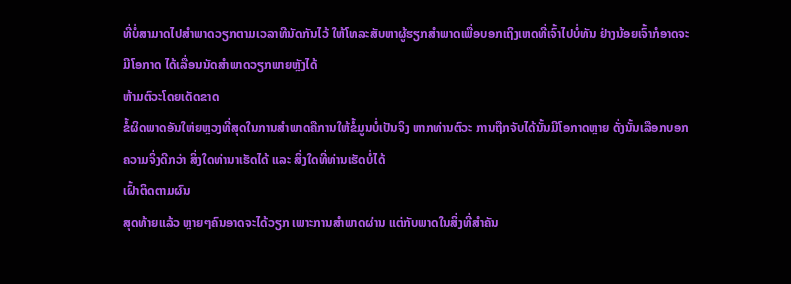ທີ່ບໍ່ສາມາດໄປສຳພາດວຽກຕາມເວລາທີນັດກັນໄວ້ ໃຫ້ໂທລະສັບຫາຜູ້ຮຽກສຳພາດເພື່ອບອກເຖິງເຫດທີ່ເຈົ້າໄປບໍ່ທັນ ຢ່າງນ້ອຍເຈົ້າກໍອາດຈະມີໂອກາດ ໄດ້ເລື່ອນນັດສຳພາດວຽກພາຍຫຼັງໄດ້
ຫ້າມຕົວະໂດຍເດັດຂາດ
ຂໍ້ຜິດພາດອັນໃຫ່ຍຫຼວງທີ່ສຸດໃນການສຳພາດຄືການໃຫ້ຂໍ້ມູນບໍ່ເປັນຈິງ ຫາກທ່ານຕົວະ ການຖືກຈັບໄດ້ນັ້ນມີໂອກາດຫຼາຍ ດັ່ງນັ້ນເລືອກບອກຄວາມຈິ່ງດີກວ່າ ສິ່ງໃດທ່ານາເຮັດໄດ້ ແລະ ສິ່ງໃດທີ່ທ່ານເຮັດບໍ່ໄດ້
ເຝົ້າຕິດຕາມຜົນ
ສຸດທ້າຍແລ້ວ ຫຼາຍໆຄົນອາດຈະໄດ້ວຽກ ເພາະການສຳພາດຜ່ານ ແຕ່ກັບພາດໃນສິ່ງທີ່ສຳຄັນ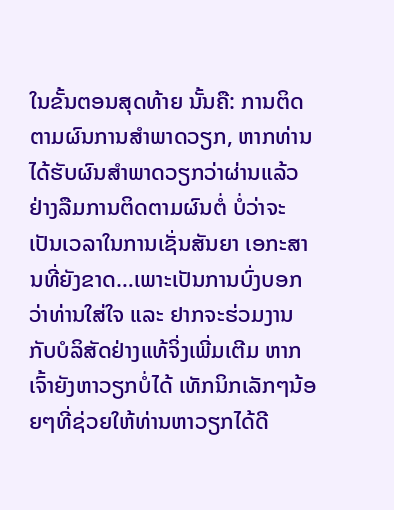ໃນຂັ້ນຕອນສຸດທ້າຍ ນັ້ນຄື: ການຕິດຕາມຜົນການສຳພາດວຽກ, ຫາກທ່ານໄດ້ຮັບຜົນສຳພາດວຽກວ່າຜ່ານແລ້ວຢ່າງລືມການຕິດຕາມຜົນຕໍ່ ບໍ່ວ່າຈະເປັນເວລາໃນການເຊັ່ນສັນຍາ ເອກະສານທີ່ຍັງຂາດ…ເພາະເປັນການບົ່ງບອກວ່າທ່ານໃສ່ໃຈ ແລະ ຢາກຈະຮ່ວມງານກັບບໍລິສັດຢ່າງແທ້ຈິ່ງເພີ່ມເຕີມ ຫາກເຈົ້າຍັງຫາວຽກບໍ່ໄດ້ ເທັກນິກເລັກໆນ້ອຍໆທີ່ຊ່ວຍໃຫ້ທ່ານຫາວຽກໄດ້ດີ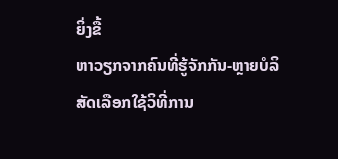ຍິ່ງຂື້
ຫາວຽກຈາກຄົນທີ່ຮູ້ຈັກກັນ-ຫຼາຍບໍລິສັດເລືອກໃຊ້ວິທີ່ການ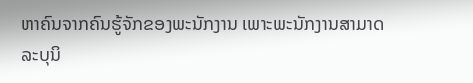ຫາຄົນຈາກຄົນຮູ້ຈັກຂອງພະນັກງານ ເພາະພະນັກງານສາມາດລະບຸນິ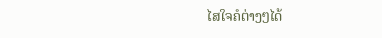ໄສໃຈຄໍຕ່າງໆໄດ້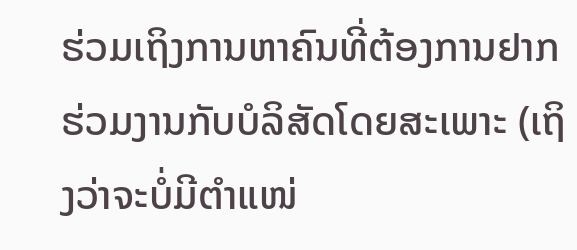ຮ່ວມເຖິງການຫາຄົນທີ່ຕ້ອງການຢາກຮ່ວມງານກັບບໍລິສັດໂດຍສະເພາະ (ເຖິງວ່າຈະບໍ່ມີຕຳແໜ່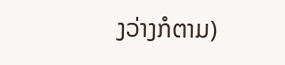ງວ່າງກໍຕາມ)